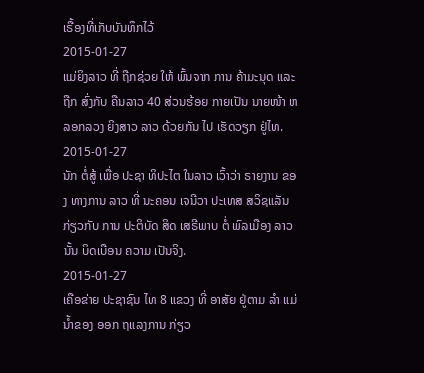ເຣື້ອງທີ່ເກັບບັນທຶກໄວ້
2015-01-27
ແມ່ຍິງລາວ ທີ່ ຖືກຊ່ວຍ ໃຫ້ ພົ້ນຈາກ ການ ຄ້າມະນຸດ ແລະ ຖືກ ສົ່ງກັບ ຄືນລາວ 40 ສ່ວນຮ້ອຍ ກາຍເປັນ ນາຍໜ້າ ຫລອກລວງ ຍິງສາວ ລາວ ດ້ວຍກັນ ໄປ ເຮັດວຽກ ຢູ່ໄທ.
2015-01-27
ນັກ ຕໍ່ສູ້ ເພື່ອ ປະຊາ ທິປະໄຕ ໃນລາວ ເວົ້າວ່າ ຣາຍງານ ຂອງ ທາງການ ລາວ ທີ່ ນະຄອນ ເຈນີວາ ປະເທສ ສວິຊແລັນ ກ່ຽວກັບ ການ ປະຕິບັດ ສິດ ເສຣີພາບ ຕໍ່ ພົລເມືອງ ລາວ ນັ້ນ ບິດເບືອນ ຄວາມ ເປັນຈິງ.
2015-01-27
ເຄືອຂ່າຍ ປະຊາຊົນ ໄທ 8 ແຂວງ ທີ່ ອາສັຍ ຢູ່ຕາມ ລໍາ ແມ່ນ້ຳຂອງ ອອກ ຖແລງການ ກ່ຽວ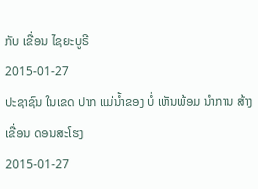ກັບ ເຂື່ອນ ໄຊຍະບູຣີ
2015-01-27
ປະຊາຊົນ ໃນເຂດ ປາກ ແມ່ນ້ຳຂອງ ບໍ່ ເຫັນພ້ອມ ນຳການ ສ້າງ ເຂື່ອນ ດອນສະໂຮງ
2015-01-27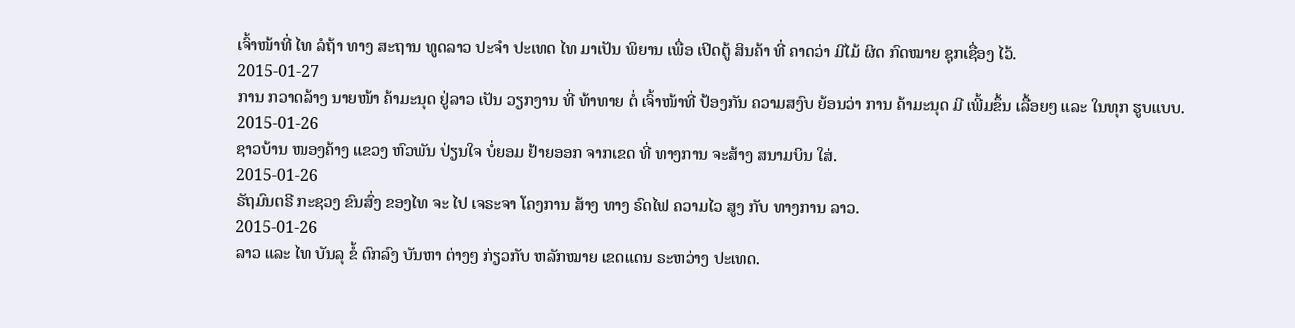ເຈົ້າໜ້າທີ່ ໄທ ລໍຖ້າ ທາງ ສະຖານ ທູດລາວ ປະຈໍາ ປະເທດ ໄທ ມາເປັນ ພິຍານ ເພື່ອ ເປິດຕູ້ ສິນຄ້າ ທີ່ ຄາດວ່າ ມີໄມ້ ຜິດ ກົດໝາຍ ຊຸກເຊື່ອງ ໄວ້.
2015-01-27
ການ ກວາດລ້າງ ນາຍໜ້າ ຄ້າມະນຸດ ຢູ່ລາວ ເປັນ ວຽກງານ ທີ່ ທ້າທາຍ ຕໍ່ ເຈົ້າໜ້າທີ່ ປ້ອງກັນ ຄວາມສງົບ ຍ້ອນວ່າ ການ ຄ້າມະນຸດ ມີ ເພີ້ມຂຶ້ນ ເລື້ອຍໆ ແລະ ໃນທຸກ ຮູບແບບ.
2015-01-26
ຊາວບ້ານ ໜອງຄ້າງ ແຂວງ ຫົວພັນ ປ່ຽນໃຈ ບໍ່ຍອມ ຢ້າຍອອກ ຈາກເຂດ ທີ່ ທາງການ ຈະສ້າງ ສນາມບິນ ໃສ່.
2015-01-26
ຣັຖມົນຕຣີ ກະຊວງ ຂົນສົ່ງ ຂອງໄທ ຈະ ໄປ ເຈຣະຈາ ໂຄງການ ສ້າງ ທາງ ຣົດໄຟ ຄວາມໄວ ສູງ ກັບ ທາງການ ລາວ.
2015-01-26
ລາວ ແລະ ໄທ ບັນລຸ ຂໍ້ ຕົກລົງ ບັນຫາ ຕ່າງໆ ກ່ຽວກັບ ຫລັກໝາຍ ເຂດແດນ ຣະຫວ່າງ ປະເທດ.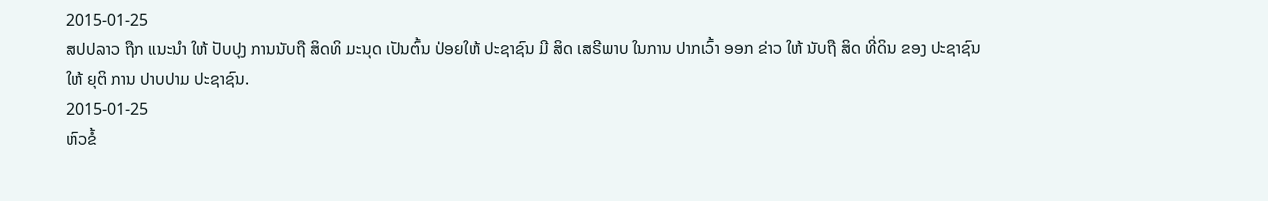2015-01-25
ສປປລາວ ຖືກ ແນະນໍາ ໃຫ້ ປັບປຸງ ການນັບຖື ສິດທິ ມະນຸດ ເປັນຕົ້ນ ປ່ອຍໃຫ້ ປະຊາຊົນ ມີ ສິດ ເສຣີພາບ ໃນການ ປາກເວົ້າ ອອກ ຂ່າວ ໃຫ້ ນັບຖື ສິດ ທີ່ດິນ ຂອງ ປະຊາຊົນ ໃຫ້ ຍຸຕິ ການ ປາບປາມ ປະຊາຊົນ.
2015-01-25
ຫົວຂໍ້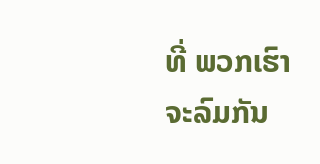ທີ່ ພວກເຮົາ ຈະລົມກັນ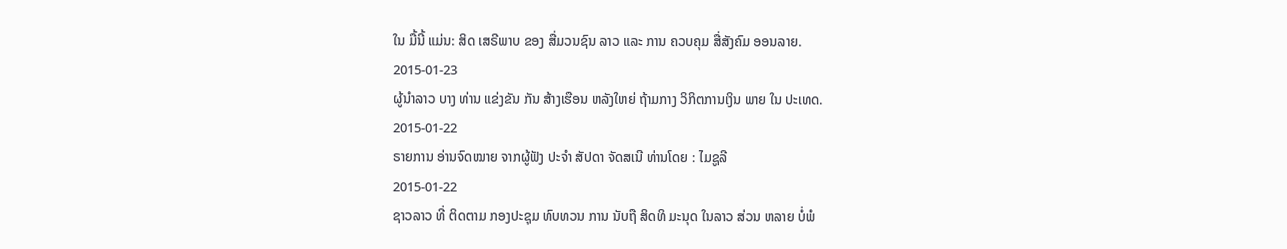ໃນ ມື້ນີ້ ແມ່ນ: ສິດ ເສຣີພາບ ຂອງ ສື່ມວນຊົນ ລາວ ແລະ ການ ຄວບຄຸມ ສື່ສັງຄົມ ອອນລາຍ.
2015-01-23
ຜູ້ນຳລາວ ບາງ ທ່ານ ແຂ່ງຂັນ ກັນ ສ້າງເຮືອນ ຫລັງໃຫຍ່ ຖ້າມກາງ ວິກິຕການເງິນ ພາຍ ໃນ ປະເທດ.
2015-01-22
ຣາຍການ ອ່ານຈົດໝາຍ ຈາກຜູ້ຟັງ ປະຈຳ ສັປດາ ຈັດສເນີ ທ່ານໂດຍ : ໄມຊູລີ
2015-01-22
ຊາວລາວ ທີ່ ຕິດຕາມ ກອງປະຊຸມ ທົບທວນ ການ ນັບຖື ສິດທິ ມະນຸດ ໃນລາວ ສ່ວນ ຫລາຍ ບໍ່ພໍ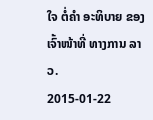ໃຈ ຕໍ່ຄຳ ອະທິບາຍ ຂອງ ເຈົ້າໜ້າທີ່ ທາງການ ລາວ.
2015-01-22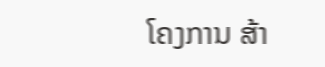ໂຄງການ ສ້າ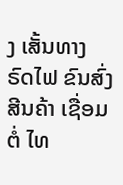ງ ເສັ້ນທາງ ຣົດໄຟ ຂົນສົ່ງ ສີນຄ້າ ເຊື່ອມຕໍ່ ໄທ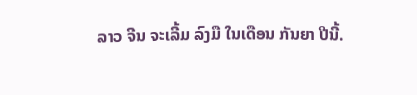ລາວ ຈີນ ຈະເລີ້ມ ລົງມື ໃນເດືອນ ກັນຍາ ປີນີ້.